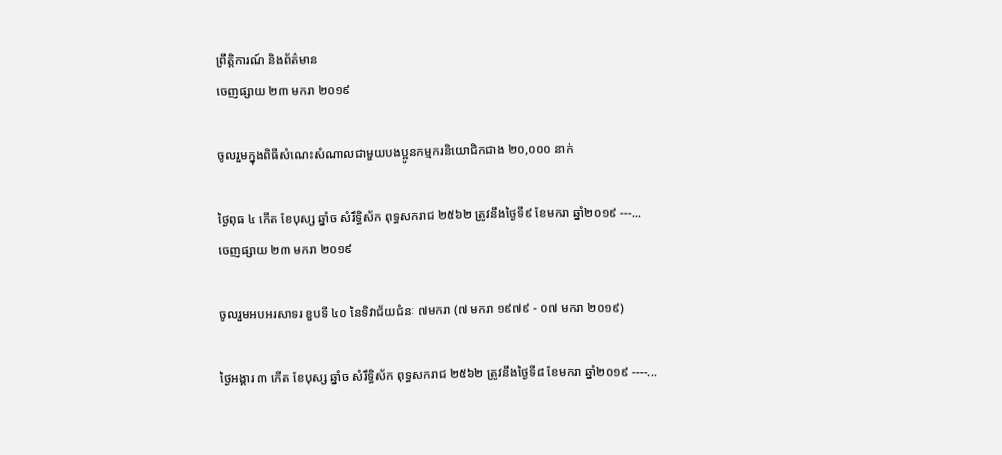ព្រឹត្តិការណ៍ និងព័ត៌មាន
ចេញផ្សាយ ២៣ មករា ២០១៩

ចូលរួមក្នុងពិធីសំណេះសំណាលជាមួយបងប្អូនកម្មករនិយោជិកជាង ២០,០០០ នាក់

ថ្ងៃពុធ ៤ កើត ខែបុស្ស ឆ្នាំច សំរឹទ្ធិស័ក ពុទ្ធសករាជ ២៥៦២ ត្រូវនឹងថ្ងៃទី៩ ខែមករា ឆ្នាំ២០១៩ ---...
ចេញផ្សាយ ២៣ មករា ២០១៩

ចូលរួមអបអរសាទរ ខួបទី ៤០ នៃទិវាជ័យជំនៈ ៧មករា (៧ មករា ១៩៧៩ - ០៧ មករា ២០១៩)

ថ្ងៃអង្គារ ៣ កើត ខែបុស្ស ឆ្នាំច សំរឹទ្ធិស័ក ពុទ្ធសករាជ ២៥៦២ ត្រូវនឹងថ្ងៃទី៨ ខែមករា ឆ្នាំ២០១៩ ----...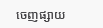ចេញផ្សាយ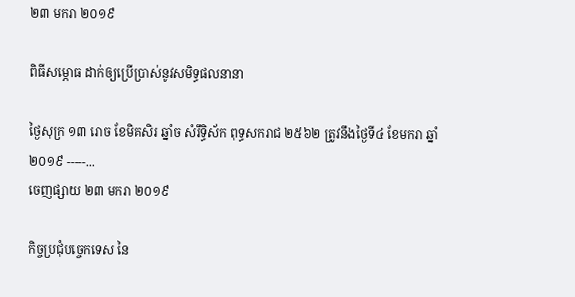២៣ មករា ២០១៩

ពិធីសម្ភោធ ដាក់ឲ្យប្រើប្រាស់នូវសមិទ្ធផលនានា

ថ្ងៃសុក្រ ១៣ រោច ខែមិគសិរ ឆ្នាំច សំរឹទ្ធិស័ក ពុទ្ធសករាជ ២៥៦២ ត្រូវនឹងថ្ងៃទី៤ ខែមករា ឆ្នាំ២០១៩ -----...
ចេញផ្សាយ ២៣ មករា ២០១៩

កិច្ចប្រជុំបច្ចេកទេស នៃ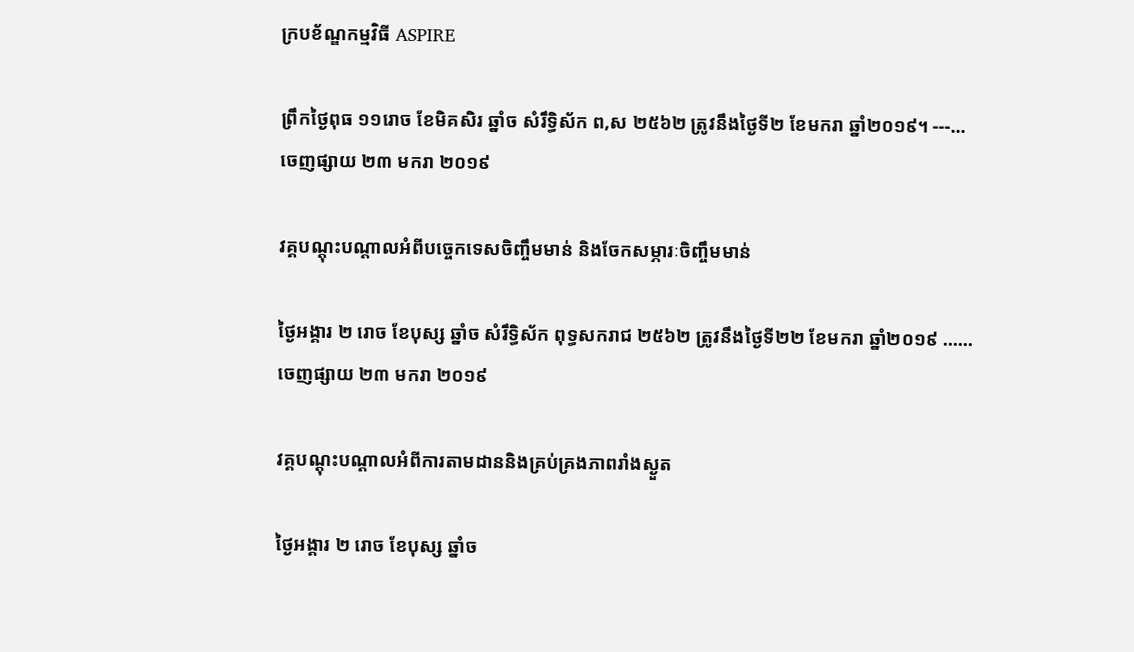ក្របខ័ណ្ឌកម្មវិធី ASPIRE

ព្រឹកថ្ងៃពុធ ១១រោច ខែមិគសិរ ឆ្នាំច សំរឹទ្ធិស័ក ព,ស ២៥៦២ ត្រូវនឹងថ្ងៃទី២ ខែមករា ឆ្នាំ២០១៩។ ---...
ចេញផ្សាយ ២៣ មករា ២០១៩

វគ្គបណ្តុះបណ្តាលអំពីបច្ចេកទេសចិញ្ចឹមមាន់ និងចែកសម្ភារៈចិញ្ចឹមមាន់

ថ្ងៃអង្គារ ២ រោច ខែបុស្ស ឆ្នាំច សំរឹទ្ធិស័ក ពុទ្ធសករាជ ២៥៦២ ត្រូវនឹងថ្ងៃទី២២ ខែមករា ឆ្នាំ២០១៩ ......
ចេញផ្សាយ ២៣ មករា ២០១៩

វគ្គបណ្តុះបណ្តាលអំពីការតាមដាននិងគ្រប់គ្រងភាពរាំងស្ងួត

ថ្ងៃអង្គារ ២ រោច ខែបុស្ស ឆ្នាំច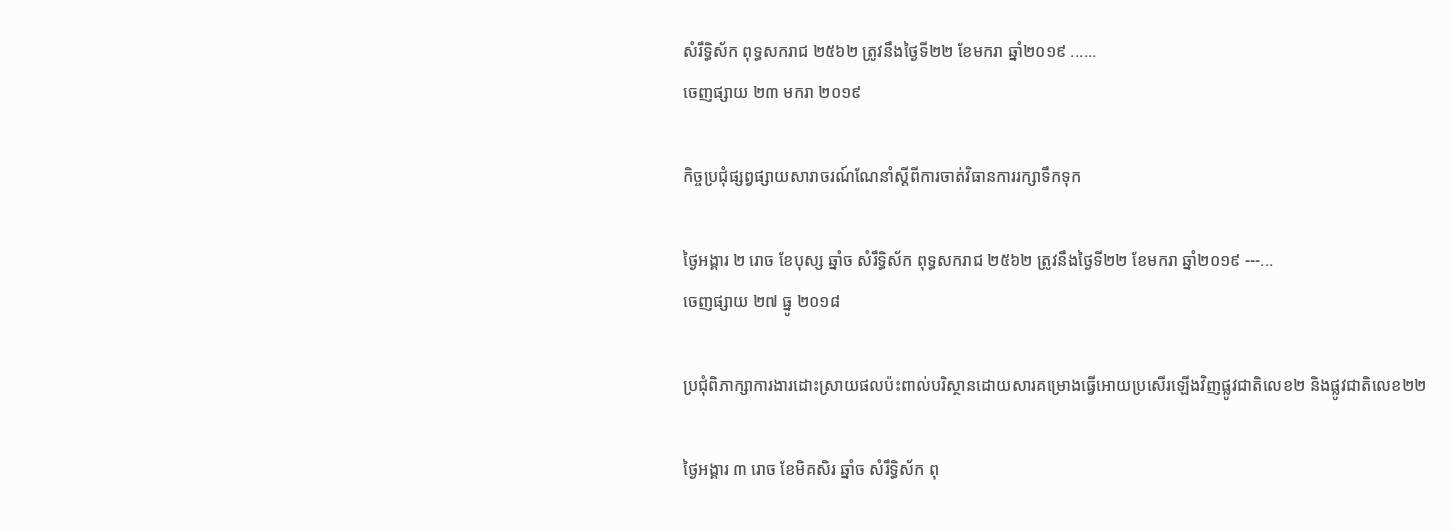សំរឹទ្ធិស័ក ពុទ្ធសករាជ ២៥៦២ ត្រូវនឹងថ្ងៃទី២២ ខែមករា ឆ្នាំ២០១៩ ......
ចេញផ្សាយ ២៣ មករា ២០១៩

កិច្ចប្រជុំផ្សព្វផ្សាយសារាចរណ៍ណែនាំស្តីពីការចាត់វិធានការរក្សាទឹកទុក

ថ្ងៃអង្គារ ២ រោច ខែបុស្ស ឆ្នាំច សំរឹទ្ធិស័ក ពុទ្ធសករាជ ២៥៦២ ត្រូវនឹងថ្ងៃទី២២ ខែមករា ឆ្នាំ២០១៩ ---...
ចេញផ្សាយ ២៧ ធ្នូ ២០១៨

ប្រជុំពិភាក្សាការងារដោះស្រាយផលប៉ះពាល់បរិស្ថានដោយសារគម្រោងធ្វើអោយប្រសើរឡើងវិញផ្លូវជាតិលេខ២ និងផ្លូវជាតិលេខ២២

ថ្ងៃអង្គារ ៣ រោច ខែមិគសិរ ឆ្នាំច សំរឹទ្ធិស័ក ពុ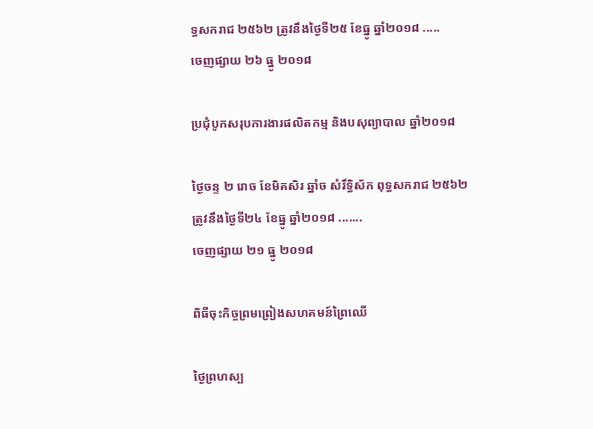ទ្ធសករាជ ២៥៦២ ត្រូវនឹងថ្ងៃទី២៥ ខែធ្នូ ឆ្នាំ២០១៨ .....
ចេញផ្សាយ ២៦ ធ្នូ ២០១៨

ប្រជុំបូកសរុបការងារផលិតកម្ម និងបសុព្យាបាល ឆ្នាំ២០១៨

ថ្ងៃចន្ទ ២ រោច ខែមិគសិរ ឆ្នាំច សំរឹទ្ធិស័ក ពុទ្ធសករាជ ២៥៦២ ត្រូវនឹងថ្ងៃទី២៤ ខែធ្នូ ឆ្នាំ២០១៨ .......
ចេញផ្សាយ ២១ ធ្នូ ២០១៨

ពិធីចុះកិច្ចព្រមព្រៀងសហគមន៍ព្រៃឈើ

ថ្ងៃព្រហស្ប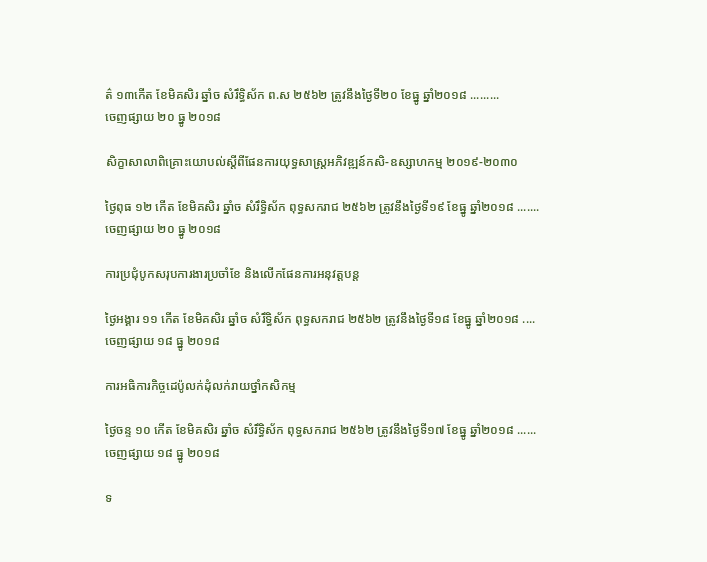ត៌ ១៣កើត ខែមិគសិរ ឆ្នាំច សំរឹទ្ធិស័ក ព.ស ២៥៦២ ត្រូវនឹងថ្ងៃទី២០ ខែធ្នូ ឆ្នាំ២០១៨ .........
ចេញផ្សាយ ២០ ធ្នូ ២០១៨

សិក្ខាសាលាពិគ្រោះយោបល់ស្តីពីផែនការយុទ្ធសាស្រ្តអភិវឌ្ឍន៍កសិ-ឧស្សាហកម្ម ២០១៩-២០៣០

ថ្ងៃពុធ ១២ កើត ខែមិគសិរ ឆ្នាំច សំរឹទ្ធិស័ក ពុទ្ធសករាជ ២៥៦២ ត្រូវនឹងថ្ងៃទី១៩ ខែធ្នូ ឆ្នាំ២០១៨ .......
ចេញផ្សាយ ២០ ធ្នូ ២០១៨

ការប្រជុំបូកសរុបការងារប្រចាំខែ និងលើកផែនការអនុវត្តបន្ត

ថ្ងៃអង្គារ ១១ កើត ខែមិគសិរ ឆ្នាំច សំរឹទ្ធិស័ក ពុទ្ធសករាជ ២៥៦២ ត្រូវនឹងថ្ងៃទី១៨ ខែធ្នូ ឆ្នាំ២០១៨ ....
ចេញផ្សាយ ១៨ ធ្នូ ២០១៨

ការអធិការកិច្ចដេប៉ូលក់ដុំលក់រាយថ្នាំកសិកម្ម

ថ្ងៃចន្ទ ១០ កើត ខែមិគសិរ ឆ្នាំច សំរឹទ្ធិស័ក ពុទ្ធសករាជ ២៥៦២ ត្រូវនឹងថ្ងៃទី១៧ ខែធ្នូ ឆ្នាំ២០១៨ ......
ចេញផ្សាយ ១៨ ធ្នូ ២០១៨

ទ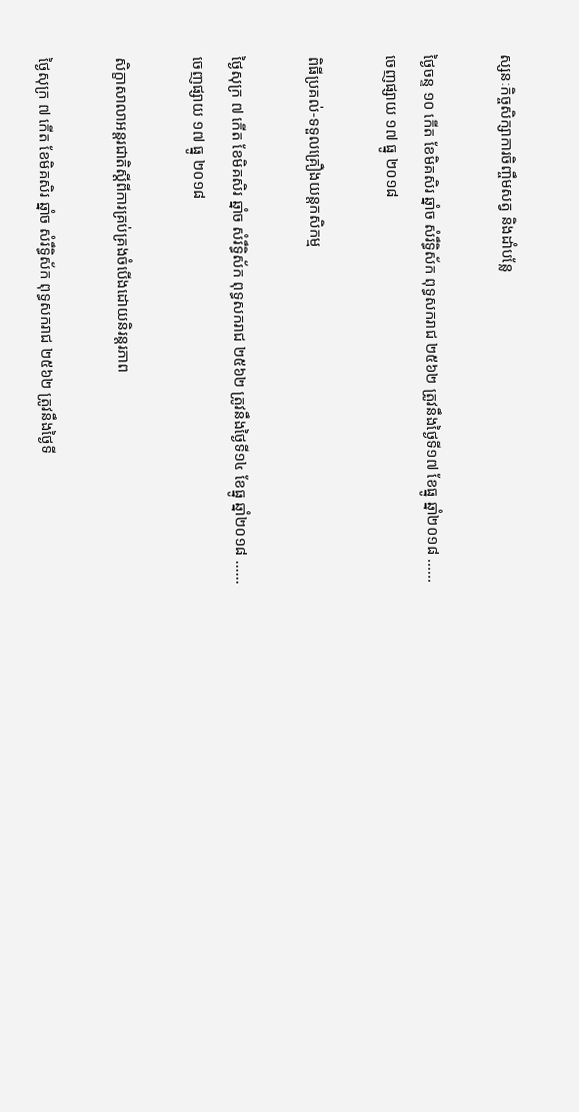ស្សនៈកិច្ចសិក្សាការចិញ្ចឹមសត្វ និងដាំបន្លែ

ថ្ងៃចន្ទ ១០ កើត ខែមិគសិរ ឆ្នាំច សំរឹទ្ធិស័ក ពុទ្ធសករាជ ២៥៦២ ត្រូវនឹងថ្ងៃទី១៧ ខែធ្នូ ឆ្នាំ២០១៨ ......
ចេញផ្សាយ ១៧ ធ្នូ ២០១៨

ពិធីប្រគល់-ទទួលគ្រឿងយន្តកសិកម្ម

ថ្ងៃសុក្រ ៧ កើត ខែមិគសិរ ឆ្នាំច សំរឹទ្ធិស័ក ពុទ្ធសករាជ ២៥៦២ ត្រូវនឹងថ្ងៃទី១៤ ខែធ្នូ ឆ្នាំ២០១៨ ......
ចេញផ្សាយ ១៧ ធ្នូ ២០១៨

សិក្ខាសាលាអន្តរជាតិស្តីពីការគ្រប់គ្រងចំបើងដោយនិរន្តរភាព

ថ្ងៃសុក្រ ៧ កើត ខែមិគសិរ ឆ្នាំច សំរឹទ្ធិស័ក ពុទ្ធសករាជ ២៥៦២ ត្រូវនឹងថ្ងៃទី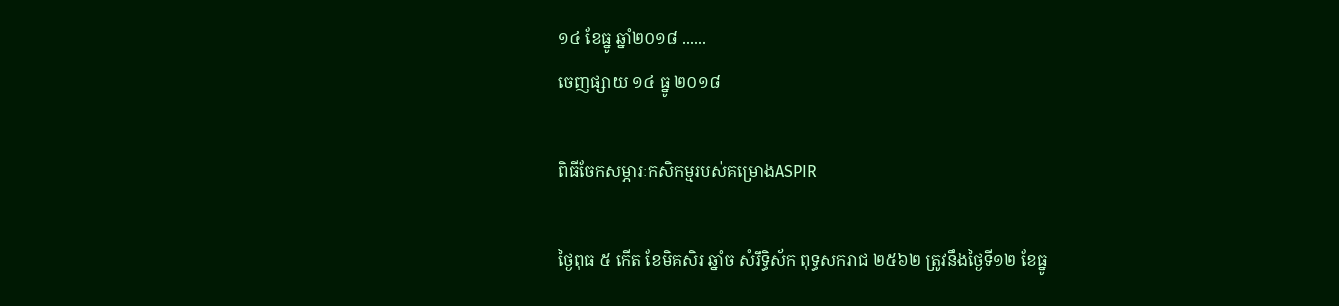១៤ ខែធ្នូ ឆ្នាំ២០១៨ ......
ចេញផ្សាយ ១៤ ធ្នូ ២០១៨

ពិធីចែកសម្ភារៈកសិកម្មរបស់គម្រោងASPIR

ថ្ងៃពុធ ៥ កើត ខែមិគសិរ ឆ្នាំច សំរឹទ្ធិស័ក ពុទ្ធសករាជ ២៥៦២ ត្រូវនឹងថ្ងៃទី១២ ខែធ្នូ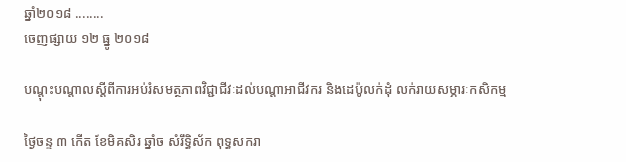ឆ្នាំ២០១៨ ........
ចេញផ្សាយ ១២ ធ្នូ ២០១៨

បណ្តុះបណ្តាលស្តីពីការអប់រំសមត្ថភាពវិជ្ជាជីវៈដល់បណ្តាអាជីវករ និងដេប៉ូលក់ដុំ លក់រាយសម្ភារៈកសិកម្ម

ថ្ងៃចន្ទ ៣ កើត ខែមិគសិរ ឆ្នាំច សំរឹទ្ធិស័ក ពុទ្ធសករា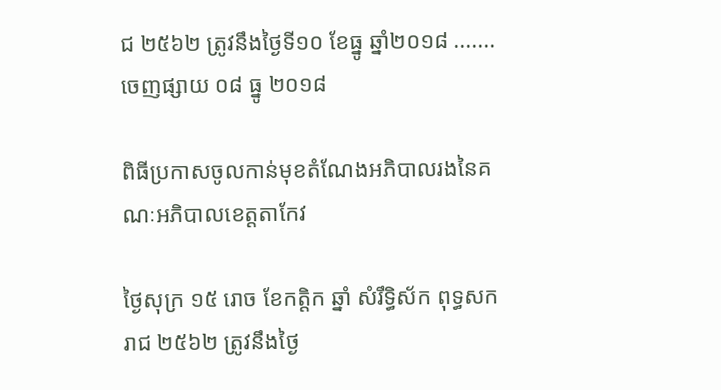ជ ២៥៦២ ត្រូវនឹងថ្ងៃទី១០ ខែធ្នូ ឆ្នាំ២០១៨ .......
ចេញផ្សាយ ០៨ ធ្នូ ២០១៨

ពិធីប្រកាសចូលកាន់មុខតំណែងអភិបាលរងនៃគណៈអភិបាលខេត្តតាកែវ

ថ្ងៃសុក្រ ១៥ រោច ខែកត្តិក ឆ្នាំ សំរឹទ្ធិស័ក ពុទ្ធសករាជ ២៥៦២ ត្រូវនឹងថ្ងៃ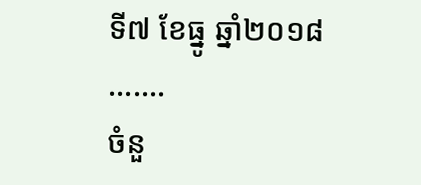ទី៧ ខែធ្នូ ឆ្នាំ២០១៨ .......
ចំនួ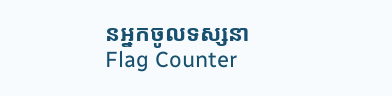នអ្នកចូលទស្សនា
Flag Counter